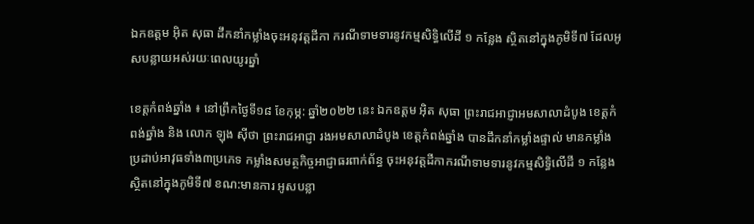ឯកឧត្តម អុិត សុធា ដឹកនាំកម្លាំងចុះអនុវត្តដីកា ករណីទាមទារនូវកម្មសិទ្ធិលើដី ១ កន្លែង ស្ថិតនៅក្នុងភូមិទី៧ ដែលអូសបន្លាយអស់រយៈពេលយូរឆ្នាំ

ខេត្តកំពង់ឆ្នាំង ៖ នៅព្រឹកថ្ងៃទី១៨ ខែកុម្ភ: ឆ្នាំ២០២២ នេះ ឯកឧត្តម អុិត សុធា ព្រះរាជអាជ្ញាអមសាលាដំបូង ខេត្តកំពង់ឆ្នាំង និង លោក ឡុង ស៊ីថា ព្រះរាជអាជ្ញា រងអមសាលាដំបូង ខេត្តកំពង់ឆ្នាំង បានដឹកនាំកម្លាំងផ្ទាល់ មានកម្លាំងប្រដាប់អាវុធទាំង៣ប្រភេទ កម្លាំងសមត្ថកិច្ចអាជ្ញាធរពាក់ព័ន្ធ ចុះអនុវត្តដីកាករណីទាមទារនូវកម្មសិទ្ធិលើដី ១ កន្លែង ស្ថិតនៅក្នុងភូមិទី៧ ខណ:មានការ អូសបន្លា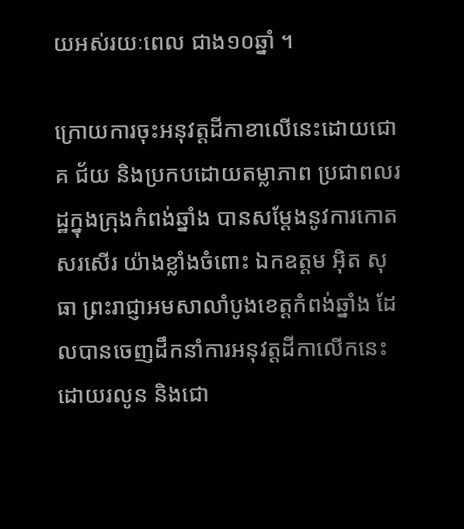យអស់រយៈពេល ជាង១០ឆ្នាំ ។

ក្រោយការចុះអនុវត្តដីកាខាលេីនេះដោយជោគ ជ័យ និងប្រកបដោយតម្លាភាព ប្រជាពលរដ្ឋក្នុងក្រុងកំពង់ឆ្នាំង បានសម្តែងនូវការកោតសរសេីរ យ៉ាងខ្លាំងចំពោះ ឯកឧត្តម អុិត សុធា ព្រះរាជ្ញាអមសាលាំបូងខេត្តកំពង់ឆ្នាំង ដែលបានចេញដឹកនាំការអនុវត្តដីកាលេីកនេះ ដោយរលូន និងជោ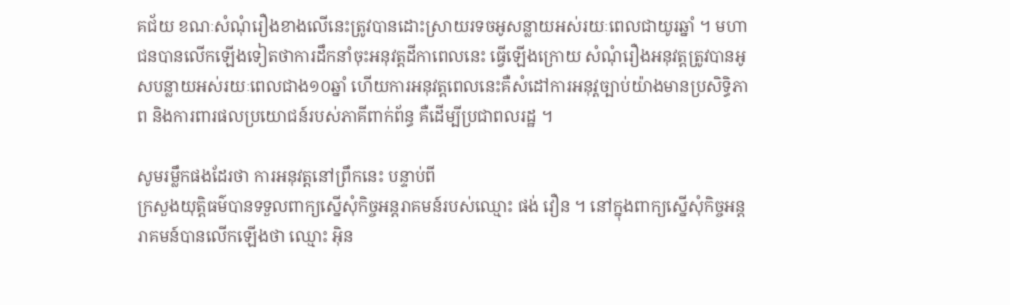គជ័យ ខណៈសំណុំរឿងខាងលេីនេះត្រូវបានដោះស្រាយរទចអូសន្លាយអស់រយៈពេលជាយូរឆ្នាំ ។ មហាជនបានលេីកឡេីងទៀតថាការដឹកនាំចុះអនុវត្តដីកាពេលនេះ ធ្វេីឡេីងក្រោយ សំណុំរឿងអនុវត្តត្រូវបានអូសបន្លាយអស់រយៈពេលជាង១០ឆ្នាំ ហេីយការអនុវត្តពេលនេះគឺសំដៅការអនុវ្តច្បាប់យ៉ាងមានប្រសិទ្ធិភាព និងការពារផលប្រយោជន៍របស់ភាគីពាក់ព័ន្ធ គឺដេីម្បីប្រជាពលរដ្ឋ ។

សូមរម្លឹកផងដែរថា ការអនុវត្តនៅព្រឹកនេះ បន្ទាប់ពី
ក្រសួងយុត្តិធម៌បានទទួលពាក្យស្នើសុំកិច្ចអន្តរាគមន៍របស់ឈ្មោះ ផង់ វឿន ។ នៅក្នុងពាក្យស្នើសុំកិច្ចអន្តរាគមន៍បានលើកឡើងថា ឈ្មោះ អ៊ិន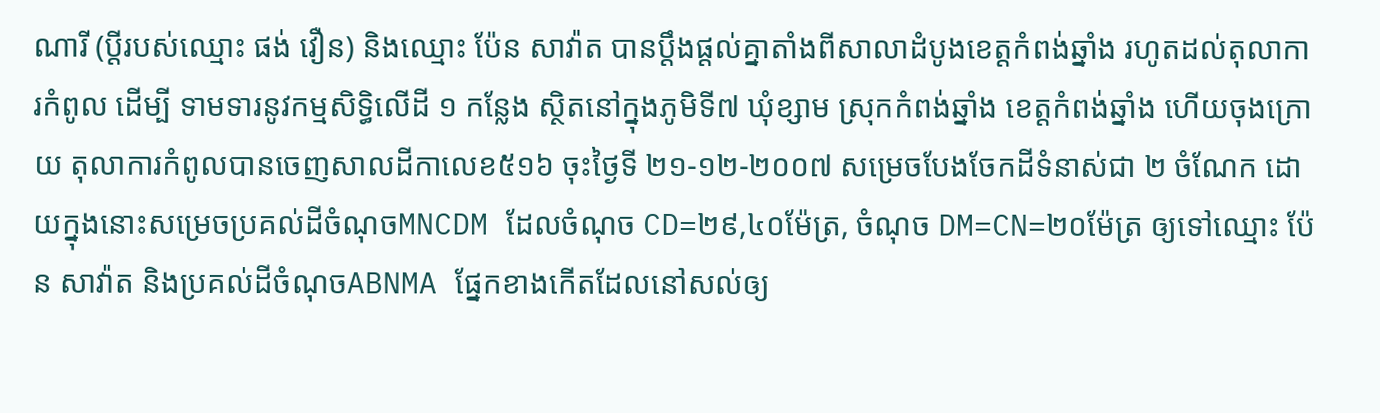ណារី (ប្ដីរបស់ឈ្មោះ ផង់ វឿន) និងឈ្មោះ ប៉ែន សាវ៉ាត បានប្តឹងផ្តល់គ្នាតាំងពីសាលាដំបូងខេត្តកំពង់ឆ្នាំង រហូតដល់តុលាការកំពូល ដើម្បី ទាមទារនូវកម្មសិទ្ធិលើដី ១ កន្លែង ស្ថិតនៅក្នុងភូមិទី៧ ឃុំខ្សាម ស្រុកកំពង់ឆ្នាំង ខេត្តកំពង់ឆ្នាំង ហើយចុងក្រោយ តុលាការកំពូលបានចេញសាលដីកាលេខ៥១៦ ចុះថ្ងៃទី ២១-១២-២០០៧ សម្រេចបែងចែកដីទំនាស់ជា ២ ចំណែក ដោយក្នុងនោះសម្រេចប្រគល់ដីចំណុចMNCDM ដែលចំណុច CD=២៩,៤០ម៉ែត្រ, ចំណុច DM=CN=២០ម៉ែត្រ ឲ្យទៅឈ្មោះ ប៉ែន សាវ៉ាត និងប្រគល់ដីចំណុចABNMA ផ្នែកខាងកើតដែលនៅសល់ឲ្យ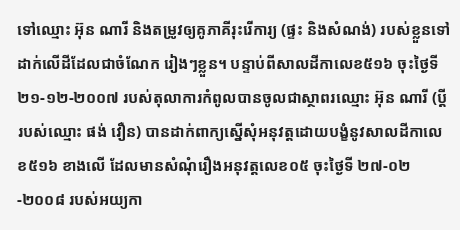ទៅឈ្មោះ អ៊ុន ណារី និងតម្រូវឲ្យគូភាគីរុះរើការ្យ (ផ្ទះ និងសំណង់) របស់ខ្លួនទៅដាក់លើដីដែលជាចំណែក រៀងៗខ្លួន។ បន្ទាប់ពីសាលដីកាលេខ៥១៦ ចុះថ្ងៃទី ២១-១២-២០០៧ របស់តុលាការកំពូលបានចូលជាស្ថាពរឈ្មោះ អ៊ុន ណារី (ប្ដីរបស់ឈ្មោះ ផង់ វឿន) បានដាក់ពាក្យស្នើសុំអនុវត្តដោយបង្ខំនូវសាលដីកាលេខ៥១៦ ខាងលើ ដែលមានសំណុំរឿងអនុវត្តលេខ០៥ ចុះថ្ងៃទី ២៧-០២-២០០៨ របស់អយ្យកា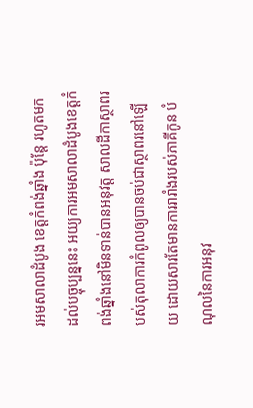រអមសាលាដំបូង ខេត្តកំពង់ឆ្នាំង ប៉ុន្តែ រហូតមកដល់បច្ចុប្បន្ននេះ អយ្យការអមសាលាដំបូងខេត្តកំពង់ឆ្នាំងនៅមិនទាន់បានអនុវត្ត សាលដីកាស្ថាពរបស់តុលាការកំពូលឲ្យបានចប់ជាស្ថាពរនៅឡើយ ដោយសារតែមានការរារាំងរបស់ភាគីកូន បំណុលនៃការអនុវ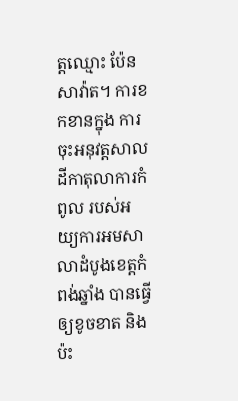ត្តឈ្មោះ ប៉ែន សាវ៉ាត។ ការខកខានក្នុង ការចុះអនុវត្តសាលដីកាតុលាការកំពូល របស់អយ្យការអមសាលាដំបូងខេត្តកំពង់ឆ្នាំង បានធ្វើឲ្យខូចខាត និង ប៉ះ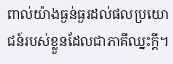ពាល់យ៉ាងធ្ងន់ធ្ងរដល់ផលប្រយោជន៍របស់ខ្លួនដែលជាភាគីឈ្នះក្តី។